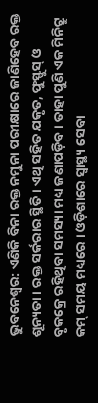ଭୁବନେଶ୍ବର: ଏଣିକି ବିନା ରକ୍ତ ନମୁନା ପରୀକ୍ଷାରେ ଜାଣିହେବ ରକ୍ତ ଶୂନ୍ୟତା । ରକ୍ତ ସର୍କରାର ସ୍ଥିତି । ଏଥି ସହିତ ଯକୃତ, ଫୁସ୍ଫୁସ୍ ଓ ବୃକକ୍ରେ ରହିଥିବା ସମସ୍ୟା ମଧ୍ୟ ଜଣାପଡ଼ିବ । ତାହା ପୁଣି ଏକ ମିନିଟ୍ରୁ କମ୍ ସମୟ ମଧ୍ୟରେ । ଓଡ଼ିଶାରେ ସ୍ବାସ୍ଥ୍ୟ ସେବା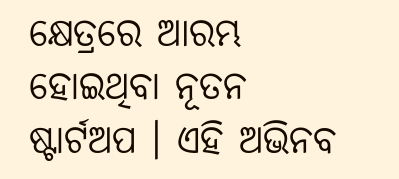କ୍ଷେତ୍ରରେ ଆରମ୍ଭ ହୋଇଥିବା ନୂତନ ଷ୍ଟାର୍ଟଅପ । ଏହି ଅଭିନବ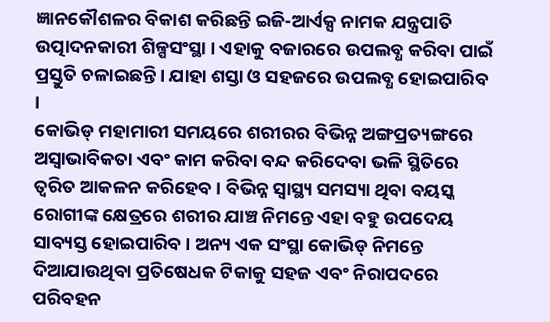ଜ୍ଞାନକୌଶଳର ବିକାଶ କରିଛନ୍ତି ଇଜି-ଆର୍ଏକ୍ସ ନାମକ ଯନ୍ତ୍ରପାତି ଉତ୍ପାଦନକାରୀ ଶିଳ୍ପସଂସ୍ଥା । ଏହାକୁ ବଜାରରେ ଉପଲବ୍ଧ କରିବା ପାଇଁ ପ୍ରସ୍ତୁତି ଚଳାଇଛନ୍ତି । ଯାହା ଶସ୍ତା ଓ ସହଜରେ ଉପଲବ୍ଧ ହୋଇପାରିବ ।
କୋଭିଡ୍ ମହାମାରୀ ସମୟରେ ଶରୀରର ବିଭିନ୍ନ ଅଙ୍ଗପ୍ରତ୍ୟଙ୍ଗରେ ଅସ୍ୱାଭାବିକତା ଏବଂ କାମ କରିବା ବନ୍ଦ କରିଦେବା ଭଳି ସ୍ଥିତିରେ ତ୍ୱରିତ ଆକଳନ କରିହେବ । ବିଭିନ୍ନ ସ୍ବାସ୍ଥ୍ୟ ସମସ୍ୟା ଥିବା ବୟସ୍କ ରୋଗୀଙ୍କ କ୍ଷେତ୍ରରେ ଶରୀର ଯାଞ୍ଚ ନିମନ୍ତେ ଏହା ବହୁ ଉପଦେୟ ସାବ୍ୟସ୍ତ ହୋଇପାରିବ । ଅନ୍ୟ ଏକ ସଂସ୍ଥା କୋଭିଡ୍ ନିମନ୍ତେ ଦିଆଯାଉଥିବା ପ୍ରତିଷେଧକ ଟିକାକୁ ସହଜ ଏବଂ ନିରାପଦରେ ପରିବହନ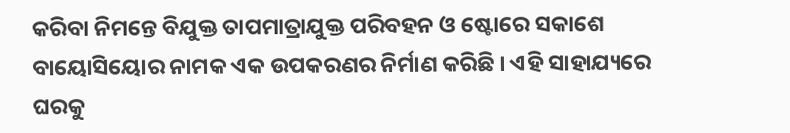କରିବା ନିମନ୍ତେ ବିଯୁକ୍ତ ତାପମାତ୍ରାଯୁକ୍ତ ପରିବହନ ଓ ଷ୍ଟୋରେ ସକାଶେ ବାୟୋସିୟୋର ନାମକ ଏକ ଉପକରଣର ନିର୍ମାଣ କରିଛି । ଏହି ସାହାଯ୍ୟରେ ଘରକୁ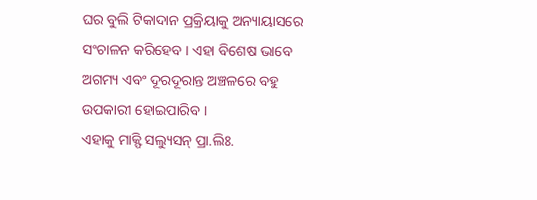ଘର ବୁଲି ଟିକାଦାନ ପ୍ରକ୍ରିୟାକୁ ଅନ୍ୟାୟାସରେ ସଂଚାଳନ କରିହେବ । ଏହା ବିଶେଷ ଭାବେ ଅଗମ୍ୟ ଏବଂ ଦୂରଦୂରାନ୍ତ ଅଞ୍ଚଳରେ ବହୁ ଉପକାରୀ ହୋଇପାରିବ ।
ଏହାକୁ ମାକ୍ଫି ସଲ୍ୟୁସନ୍ ପ୍ରା.ଲିଃ.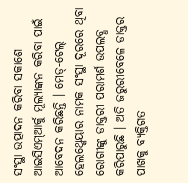ସଂସ୍ଥା ଉତ୍ପାଦନ କରିବା ସକାଶେ ଆଇସିଏମ୍ଆର୍କୁ ମୂଲ୍ୟାଙ୍କନ କରିବା ପାଇଁ ଆବେଦନ କରିଛନ୍ତି । ମେଡ୍-ଟେଲ୍ ହେଲଥ୍କେୟାର ନାମକ ସଂସ୍ଥା ଦୂରରେ ଥିବା ରୋଗୀଙ୍କୁ ଡାକ୍ତରୀ ପରାମର୍ଶ ଉପଲବ୍ଧ କରିପାରୁଛି । ଅତି ଜରୁରୀବେଳେ ଡାକ୍ତର ପାଖକୁ ବ୍ୟକ୍ତିଗତ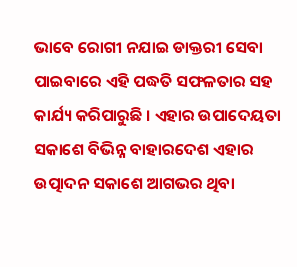ଭାବେ ରୋଗୀ ନଯାଇ ଡାକ୍ତରୀ ସେବା ପାଇବାରେ ଏହି ପଦ୍ଧତି ସଫଳତାର ସହ କାର୍ଯ୍ୟ କରିପାରୁଛି । ଏହାର ଉପାଦେୟତା ସକାଶେ ବିଭିନ୍ନ ବାହାରଦେଶ ଏହାର ଉତ୍ପାଦନ ସକାଶେ ଆଗଭର ଥିବା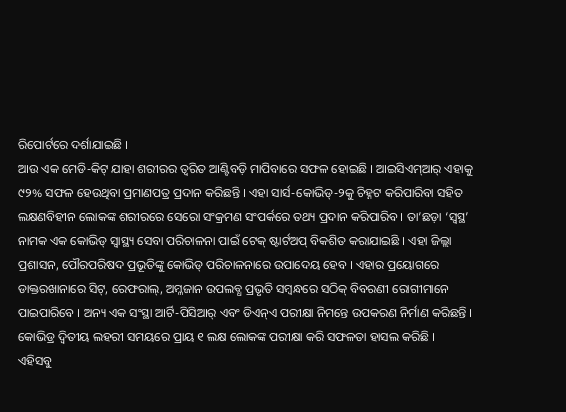ରିପୋର୍ଟରେ ଦର୍ଶାଯାଇଛି ।
ଆଉ ଏକ ମେଡି-କିଟ୍ ଯାହା ଶରୀରର ତ୍ୱରିତ ଆଣ୍ଟିବଡ଼ି ମାପିବାରେ ସଫଳ ହୋଇଛି । ଆଇସିଏମ୍ଆର୍ ଏହାକୁ ୯୨% ସଫଳ ହେଉଥିବା ପ୍ରମାଣପତ୍ର ପ୍ରଦାନ କରିଛନ୍ତି । ଏହା ସାର୍ସ-କୋଭିଡ୍-୨କୁ ଚିହ୍ନଟ କରିପାରିବା ସହିତ ଲକ୍ଷଣବିହୀନ ଲୋକଙ୍କ ଶରୀରରେ ସେରୋ ସଂକ୍ରମଣ ସଂପର୍କରେ ତଥ୍ୟ ପ୍ରଦାନ କରିପାରିବ । ତା’ଛଡ଼ା ‘ସ୍ୱସ୍ଥ’ ନାମକ ଏକ କୋଭିଡ୍ ସ୍ବାସ୍ଥ୍ୟ ସେବା ପରିଚାଳନା ପାଇଁ ଟେକ୍ ଷ୍ଟାର୍ଟଅପ୍ ବିକଶିତ କରାଯାଇଛି । ଏହା ଜିଲ୍ଲା ପ୍ରଶାସନ, ପୌରପରିଷଦ ପ୍ରଭୂତିଙ୍କୁ କୋଭିଡ୍ ପରିଚାଳନାରେ ଉପାଦେୟ ହେବ । ଏହାର ପ୍ରୟୋଗରେ ଡାକ୍ତରଖାନାରେ ସିଟ୍, ରେଫରାଲ୍, ଅମ୍ଳଜାନ ଉପଲବ୍ଧ ପ୍ରଭୃତି ସମ୍ବନ୍ଧରେ ସଠିକ୍ ବିବରଣୀ ରୋଗୀମାନେ ପାଇପାରିବେ । ଅନ୍ୟ ଏକ ସଂସ୍ଥା ଆର୍ଟି-ପିସିଆର୍ ଏବଂ ଡିଏନ୍ଏ ପରୀକ୍ଷା ନିମନ୍ତେ ଉପକରଣ ନିର୍ମାଣ କରିଛନ୍ତି । କୋଭିଡ୍ର ଦ୍ୱିତୀୟ ଲହରୀ ସମୟରେ ପ୍ରାୟ ୧ ଲକ୍ଷ ଲୋକଙ୍କ ପରୀକ୍ଷା କରି ସଫଳତା ହାସଲ କରିଛି ।
ଏହିସବୁ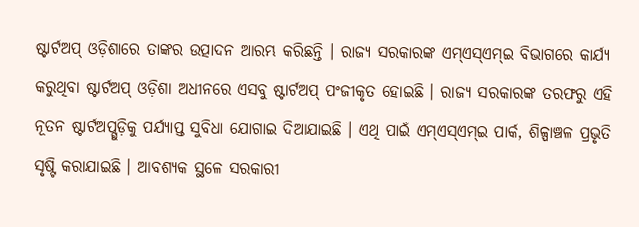ଷ୍ଟାର୍ଟଅପ୍ ଓଡ଼ିଶାରେ ତାଙ୍କର ଉତ୍ପାଦନ ଆରମ୍ଭ କରିଛନ୍ତି । ରାଜ୍ୟ ସରକାରଙ୍କ ଏମ୍ଏସ୍ଏମ୍ଇ ବିଭାଗରେ କାର୍ଯ୍ୟ କରୁଥିବା ଷ୍ଟାର୍ଟଅପ୍ ଓଡ଼ିଶା ଅଧୀନରେ ଏସବୁ ଷ୍ଟାର୍ଟଅପ୍ ପଂଜୀକୃତ ହୋଇଛି । ରାଜ୍ୟ ସରକାରଙ୍କ ତରଫରୁ ଏହି ନୂତନ ଷ୍ଟାର୍ଟଅପ୍ଗୁଡ଼ିକୁ ପର୍ଯ୍ୟାପ୍ତ ସୁବିଧା ଯୋଗାଇ ଦିଆଯାଇଛି । ଏଥି ପାଇଁ ଏମ୍ଏସ୍ଏମ୍ଇ ପାର୍କ, ଶିଳ୍ପାଞ୍ଚଳ ପ୍ରଭୃତି ସୃଷ୍ଟି କରାଯାଇଛି । ଆବଶ୍ୟକ ସ୍ଥଳେ ସରକାରୀ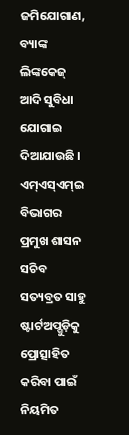ଜମିଯୋଗାଣ, ବ୍ୟାଙ୍କ ଲିଙ୍କକେଜ୍ ଆଦି ସୁବିଧା ଯୋଗାଇ ଦିଆଯାଉଛି ।
ଏମ୍ଏସ୍ଏମ୍ଇ ବିଭାଗର ପ୍ରମୁଖ ଶାସନ ସଚିବ ସତ୍ୟବ୍ରତ ସାହୁ ଷ୍ଟାର୍ଟଅପ୍ଗୁଡ଼ିକୁ ପ୍ରୋତ୍ସାହିତ କରିବା ପାଇଁ ନିୟମିତ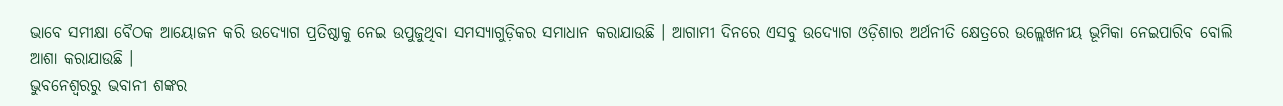ଭାବେ ସମୀକ୍ଷା ବୈଠକ ଆୟୋଜନ କରି ଉଦ୍ୟୋଗ ପ୍ରତିଷ୍ଠାକୁ ନେଇ ଉପୁଜୁଥିବା ସମସ୍ୟାଗୁଡ଼ିକର ସମାଧାନ କରାଯାଉଛି । ଆଗାମୀ ଦିନରେ ଏସବୁ ଉଦ୍ୟୋଗ ଓଡ଼ିଶାର ଅର୍ଥନୀତି କ୍ଷେତ୍ରରେ ଉଲ୍ଲେଖନୀୟ ଭୂମିକା ନେଇପାରିବ ବୋଲି ଆଶା କରାଯାଉଛି ।
ଭୁବନେଶ୍ବରରୁ ଭବାନୀ ଶଙ୍କର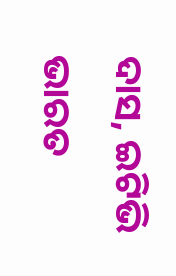ଦାସ, ଇଟିଭି ଭାରତ